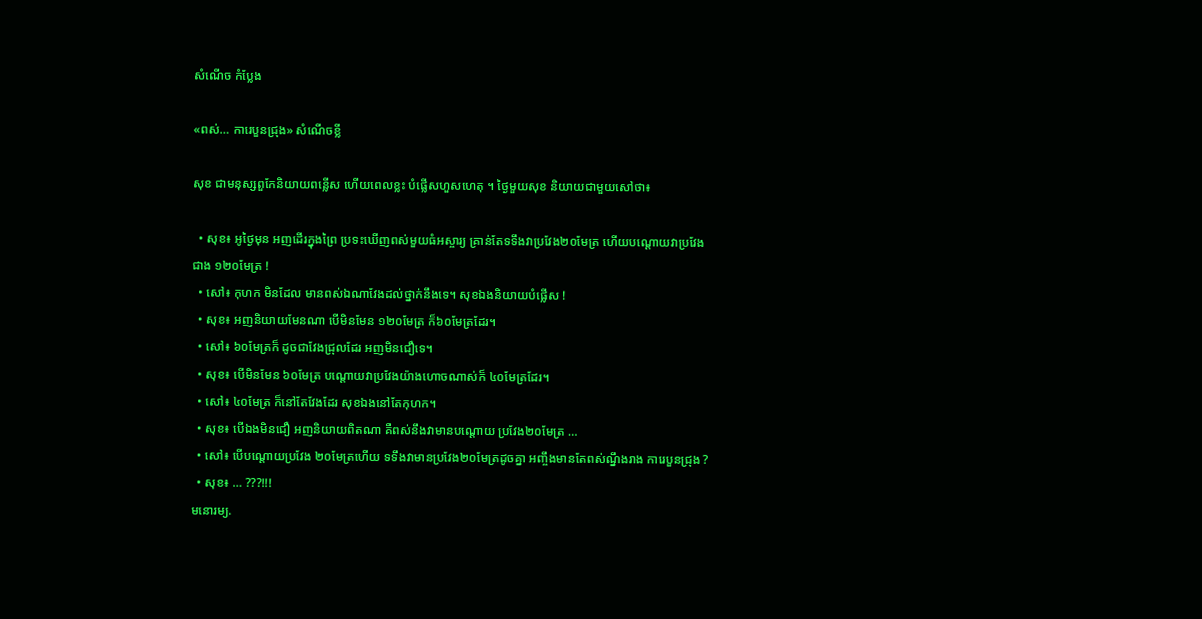សំណើច កំប្លែង

«ពស់… ការេបួនជ្រុង» សំណើចខ្លី

សុខ ជាមនុស្សពួកែនិយាយពន្លើស ហើយពេលខ្លះ បំផ្លើសហួសហេតុ ។ ថ្ងៃមួយសុខ និយាយជាមួយសៅថា៖

  • សុខ៖ អូថ្ងៃមុន អញដើរក្នុងព្រៃ ប្រទះឃើញពស់មួយធំអស្ចារ្យ គ្រាន់តែទទឹងវាប្រវែង២០មែត្រ ហើយបណ្ដោយវាប្រវែង ជាង ១២០មែត្រ !
  • សៅ៖ កុហក មិនដែល មានពស់ឯណាវែងដល់ថ្នាក់នឹងទេ។ សុខឯងនិយាយបំផ្លើស !
  • សុខ៖ អញនិយាយមែនណា បើមិនមែន ១២០មែត្រ ក៏៦០មែត្រដែរ។
  • សៅ៖ ៦០មែត្រក៏ ដូចជាវែងជ្រុលដែរ អញមិនជឿទេ។
  • សុខ៖ បើមិនមែន ៦០មែត្រ បណ្ដោយវាប្រវែងយ៉ាងហោចណាស់ក៏ ៤០មែត្រដែរ។
  • សៅ៖ ៤០មែត្រ ក៏នៅតែវែងដែរ សុខឯងនៅតែកុហក។
  • សុខ៖ បើឯងមិនជឿ អញនិយាយពិតណា គឺពស់នឹងវាមានបណ្ដោយ ប្រវែង២០មែត្រ …
  • សៅ៖ បើបណ្ដោយប្រវែង ២០មែត្រហើយ ទទឹងវាមានប្រវែង២០មែត្រដូចគ្នា អញ្ចឹងមានតែពស់ណ្នឹងរាង ការេបួនជ្រុង ?
  • សុខ៖ … ???!!!
មនោរម្យ.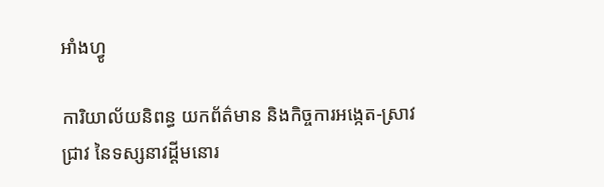អាំងហ្វូ

ការិយាល័យនិពន្ធ យកព័ត៌មាន និងកិច្ចការអង្កេត-ស្រាវជ្រាវ នៃទស្សនាវដ្ដីមនោរ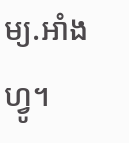ម្យ.អាំងហ្វូ។